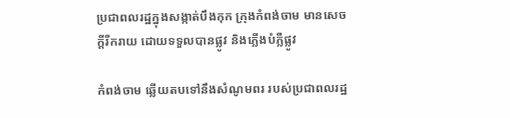ប្រជាពលរដ្ឋក្នុងសង្កាត់បឹងកុក ក្រុងកំពង់ចាម មានសេចក្តីរីករាយ ដោយទទួលបានផ្លូវ និងភ្លើងបំភ្លឺផ្លូវ

កំពង់ចាម ឆ្លើយតបទៅនឹងសំណូមពរ របស់ប្រជាពលរដ្ឋ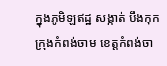ក្នុងភូមិឡឥដ្ឋ សង្កាត់ បឹងកុក ក្រុងកំពង់ចាម ខេត្តកំពង់ចា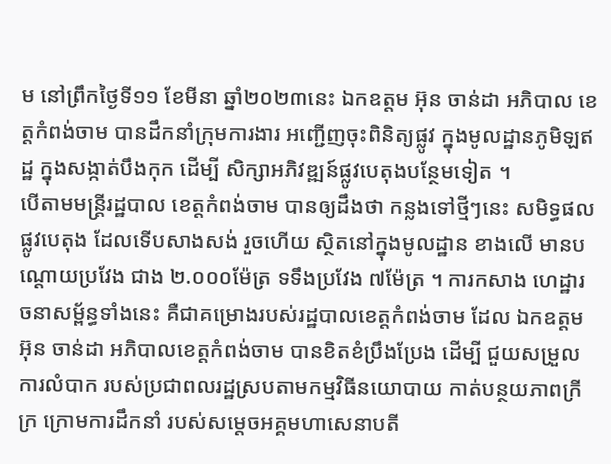ម នៅព្រឹកថ្ងៃទី១១ ខែមីនា ឆ្នាំ២០២៣នេះ ឯកឧត្តម អ៊ុន ចាន់ដា អភិបាល ខេត្តកំពង់ចាម បានដឹកនាំក្រុមការងារ អញ្ជើញចុះពិនិត្យផ្លូវ ក្នុងមូលដ្ឋានភូមិឡឥដ្ឋ ក្នុងសង្កាត់បឹងកុក ដើម្បី សិក្សាអភិវឌ្ឍន៍ផ្លូវបេតុងបន្ថែមទៀត ។
បើតាមមន្ត្រីរដ្ឋបាល ខេត្តកំពង់ចាម បានឲ្យដឹងថា កន្លងទៅថ្មីៗនេះ សមិទ្ធផលផ្លូវបេតុង ដែលទើបសាងសង់ រួចហើយ ស្ថិតនៅក្នុងមូលដ្ឋាន ខាងលើ មានបណ្ដោយប្រវែង ជាង ២.០០០ម៉ែត្រ ទទឹងប្រវែង ៧ម៉ែត្រ ។ ការកសាង ហេដ្ឋារចនាសម្ព័ន្ធទាំងនេះ គឺជាគម្រោងរបស់រដ្ឋបាលខេត្តកំពង់ចាម ដែល ឯកឧត្តម អ៊ុន ចាន់ដា អភិបាលខេត្តកំពង់ចាម បានខិតខំប្រឹងប្រែង ដើម្បី ជួយសម្រួលការលំបាក របស់ប្រជាពលរដ្ឋស្របតាមកម្មវិធីនយោបាយ កាត់បន្ថយភាពក្រីក្រ ក្រោមការដឹកនាំ របស់សម្តេចអគ្គមហាសេនាបតី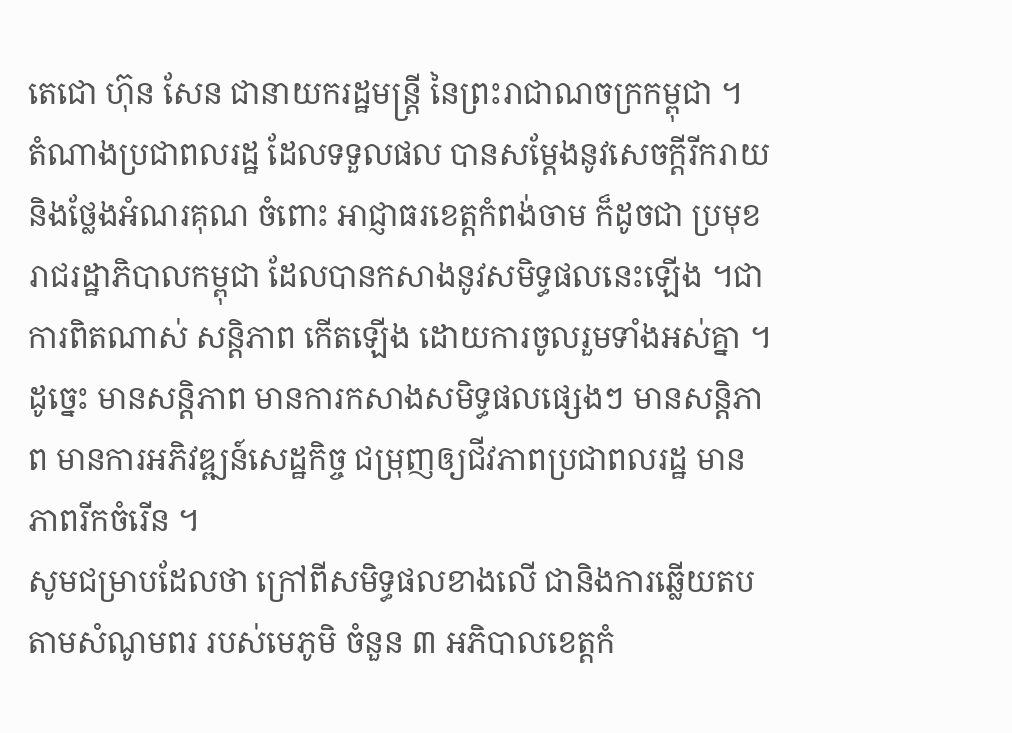តេជោ ហ៊ុន សែន ជានាយករដ្ឋមន្ត្រី នៃព្រះរាជាណចក្រកម្ពុជា ។
តំណាងប្រជាពលរដ្ឋ ដែលទទួលផល បានសម្ដែងនូវសេចក្ដីរីករាយ និងថ្លែងអំណរគុណ ចំពោះ អាជ្ញាធរខេត្តកំពង់ចាម ក៏ដូចជា ប្រមុខរាជរដ្ឋាភិបាលកម្ពុជា ដែលបានកសាងនូវសមិទ្ធផលនេះឡើង ។ជាការពិតណាស់ សន្តិភាព កើតឡើង ដោយការចូលរួមទាំងអស់គ្នា ។ ដូច្នេះ មានសន្តិភាព មានការកសាងសមិទ្ធផលផ្សេងៗ មានសន្តិភាព មានការអភិវឌ្ឍន៍សេដ្ឋកិច្ច ជម្រុញឲ្យជីវភាពប្រជាពលរដ្ឋ មានភាពរីកចំរើន ។
សូមជម្រាបដែលថា ក្រៅពីសមិទ្ធផលខាងលើ ជានិងការឆ្លើយតបតាមសំណូមពរ របស់មេភូមិ ចំនួន ៣ អភិបាលខេត្តកំ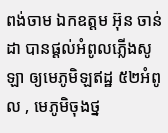ពង់ចាម ឯកឧត្តម អ៊ុន ចាន់ដា បានផ្ដល់អំពូលភ្លើងសូឡា ឲ្យមេភូមិឡឥដ្ឋ ៥២អំពូល , មេភូមិចុងថ្ន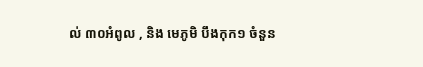ល់ ៣០អំពូល , និង មេភូមិ បឹងកុក១ ចំនួន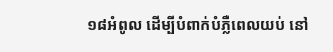១៨អំពូល ដើម្បីបំពាក់បំភ្លឺពេលយប់ នៅ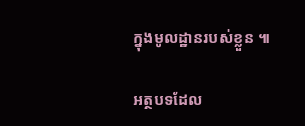ក្នុងមូលដ្ឋានរបស់ខ្លួន ៕

អត្ថបទដែល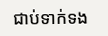ជាប់ទាក់ទង